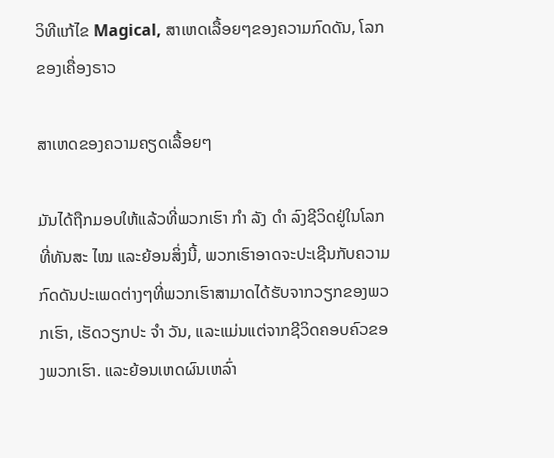ວິທີແກ້ໄຂ Magical, ສາເຫດເລື້ອຍໆຂອງຄວາມກົດດັນ, ໂລກຂອງເຄື່ອງຣາວ

ສາເຫດຂອງຄວາມຄຽດເລື້ອຍໆ

ມັນໄດ້ຖືກມອບໃຫ້ແລ້ວທີ່ພວກເຮົາ ກຳ ລັງ ດຳ ລົງຊີວິດຢູ່ໃນໂລກທີ່ທັນສະ ໄໝ ແລະຍ້ອນສິ່ງນີ້, ພວກເຮົາອາດຈະປະເຊີນກັບຄວາມກົດດັນປະເພດຕ່າງໆທີ່ພວກເຮົາສາມາດໄດ້ຮັບຈາກວຽກຂອງພວກເຮົາ, ເຮັດວຽກປະ ຈຳ ວັນ, ແລະແມ່ນແຕ່ຈາກຊີວິດຄອບຄົວຂອງພວກເຮົາ. ແລະຍ້ອນເຫດຜົນເຫລົ່າ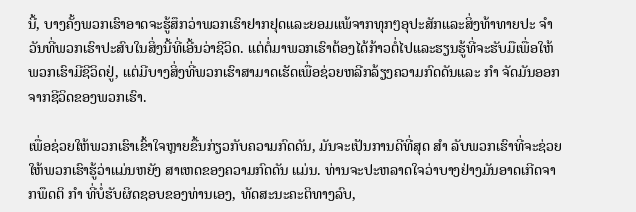ນີ້, ບາງຄັ້ງພວກເຮົາອາດຈະຮູ້ສຶກວ່າພວກເຮົາຢາກຢຸດແລະຍອມແພ້ຈາກທຸກໆອຸປະສັກແລະສິ່ງທ້າທາຍປະ ຈຳ ວັນທີ່ພວກເຮົາປະສົບໃນສິ່ງນີ້ທີ່ເອີ້ນວ່າຊີວິດ. ແຕ່ຕໍ່ມາພວກເຮົາຕ້ອງໄດ້ກ້າວຕໍ່ໄປແລະຮຽນຮູ້ທີ່ຈະຮັບມືເພື່ອໃຫ້ພວກເຮົາມີຊີວິດຢູ່, ແຕ່ມີບາງສິ່ງທີ່ພວກເຮົາສາມາດເຮັດເພື່ອຊ່ວຍຫລີກລ້ຽງຄວາມກົດດັນແລະ ກຳ ຈັດມັນອອກຈາກຊີວິດຂອງພວກເຮົາ.

ເພື່ອຊ່ວຍໃຫ້ພວກເຮົາເຂົ້າໃຈຫຼາຍຂື້ນກ່ຽວກັບຄວາມກົດດັນ, ມັນຈະເປັນການດີທີ່ສຸດ ສຳ ລັບພວກເຮົາທີ່ຈະຊ່ວຍໃຫ້ພວກເຮົາຮູ້ວ່າແມ່ນຫຍັງ ສາເຫດຂອງຄວາມກົດດັນ ແມ່ນ. ທ່ານຈະປະຫລາດໃຈວ່າບາງຢ່າງມັນອາດເກີດຈາກພຶດຕິ ກຳ ທີ່ບໍ່ຮັບຜິດຊອບຂອງທ່ານເອງ, ທັດສະນະຄະຕິທາງລົບ,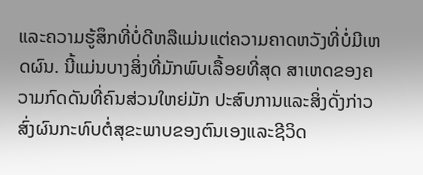ແລະຄວາມຮູ້ສຶກທີ່ບໍ່ດີຫລືແມ່ນແຕ່ຄວາມຄາດຫວັງທີ່ບໍ່ມີເຫດຜົນ. ນີ້ແມ່ນບາງສິ່ງທີ່ມັກພົບເລື້ອຍທີ່ສຸດ ສາເຫດຂອງຄວາມກົດດັນທີ່ຄົນສ່ວນໃຫຍ່ມັກ ປະສົບການແລະສິ່ງດັ່ງກ່າວສົ່ງຜົນກະທົບຕໍ່ສຸຂະພາບຂອງຕົນເອງແລະຊີວິດ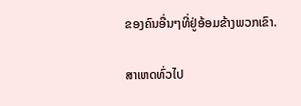ຂອງຄົນອື່ນໆທີ່ຢູ່ອ້ອມຂ້າງພວກເຂົາ.

ສາເຫດທົ່ວໄປ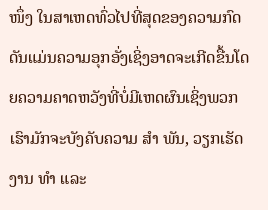ໜຶ່ງ ໃນສາເຫດທົ່ວໄປທີ່ສຸດຂອງຄວາມກົດດັນແມ່ນຄວາມອຸກອັ່ງເຊິ່ງອາດຈະເກີດຂື້ນໂດຍຄວາມຄາດຫວັງທີ່ບໍ່ມີເຫດຜົນເຊິ່ງພວກເຮົາມັກຈະບັງຄັບຄວາມ ສຳ ພັນ, ວຽກເຮັດງານ ທຳ ແລະ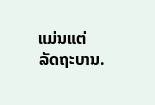ແມ່ນແຕ່ລັດຖະບານ.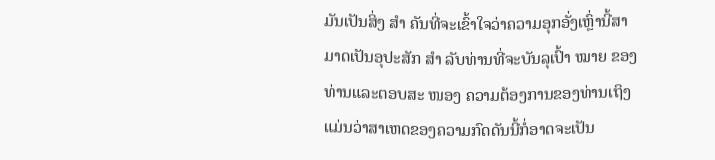ມັນເປັນສິ່ງ ສຳ ຄັນທີ່ຈະເຂົ້າໃຈວ່າຄວາມອຸກອັ່ງເຫຼົ່ານີ້ສາມາດເປັນອຸປະສັກ ສຳ ລັບທ່ານທີ່ຈະບັນລຸເປົ້າ ໝາຍ ຂອງທ່ານແລະຕອບສະ ໜອງ ຄວາມຕ້ອງການຂອງທ່ານເຖິງແມ່ນວ່າສາເຫດຂອງຄວາມກົດດັນນີ້ກໍ່ອາດຈະເປັນ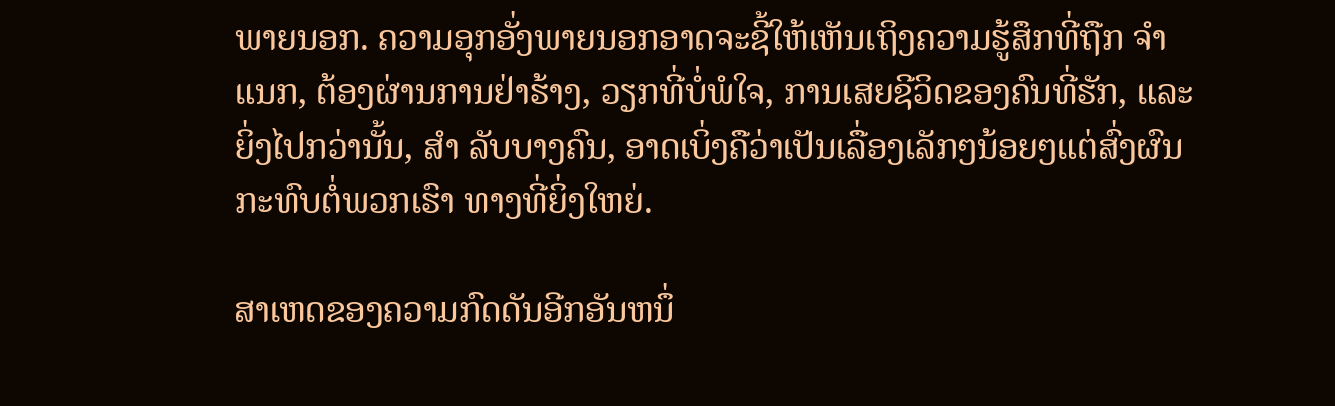ພາຍນອກ. ຄວາມອຸກອັ່ງພາຍນອກອາດຈະຊີ້ໃຫ້ເຫັນເຖິງຄວາມຮູ້ສຶກທີ່ຖືກ ຈຳ ແນກ, ຕ້ອງຜ່ານການຢ່າຮ້າງ, ວຽກທີ່ບໍ່ພໍໃຈ, ການເສຍຊີວິດຂອງຄົນທີ່ຮັກ, ແລະຍິ່ງໄປກວ່ານັ້ນ, ສຳ ລັບບາງຄົນ, ອາດເບິ່ງຄືວ່າເປັນເລື່ອງເລັກໆນ້ອຍໆແຕ່ສົ່ງຜົນກະທົບຕໍ່ພວກເຮົາ ທາງທີ່ຍິ່ງໃຫຍ່.

ສາເຫດຂອງຄວາມກົດດັນອີກອັນຫນຶ່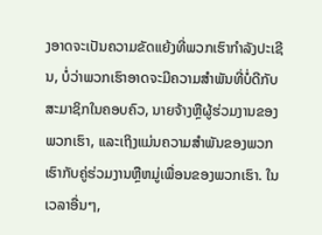ງອາດຈະເປັນຄວາມຂັດແຍ້ງທີ່ພວກເຮົາກໍາລັງປະເຊີນ, ບໍ່ວ່າພວກເຮົາອາດຈະມີຄວາມສຳພັນທີ່ບໍ່ດີກັບສະມາຊິກໃນຄອບຄົວ, ນາຍຈ້າງຫຼືຜູ້ຮ່ວມງານຂອງພວກເຮົາ, ແລະເຖິງແມ່ນຄວາມສໍາພັນຂອງພວກເຮົາກັບຄູ່ຮ່ວມງານຫຼືຫມູ່ເພື່ອນຂອງພວກເຮົາ. ໃນເວລາອື່ນໆ,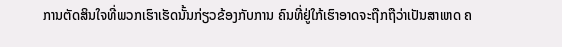ການຕັດສິນໃຈທີ່ພວກເຮົາເຮັດນັ້ນກ່ຽວຂ້ອງກັບການ ຄົນທີ່ຢູ່ໃກ້ເຮົາອາດຈະຖືກຖືວ່າເປັນສາເຫດ ຄ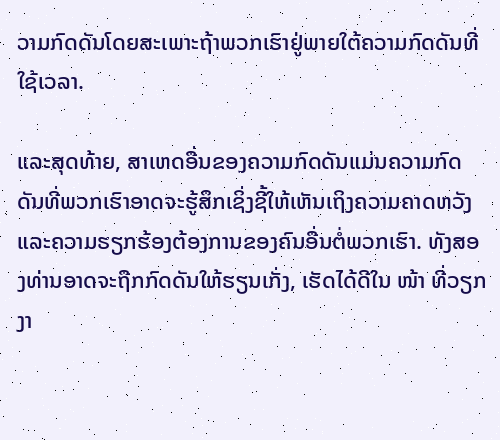ວາມກົດດັນໂດຍສະເພາະຖ້າພວກເຮົາຢູ່ພາຍໃຕ້ຄວາມກົດດັນທີ່ໃຊ້ເວລາ.

ແລະສຸດທ້າຍ, ສາເຫດອື່ນຂອງຄວາມກົດດັນແມ່ນຄວາມກົດດັນທີ່ພວກເຮົາອາດຈະຮູ້ສຶກເຊິ່ງຊີ້ໃຫ້ເຫັນເຖິງຄວາມຄາດຫວັງແລະຄວາມຮຽກຮ້ອງຕ້ອງການຂອງຄົນອື່ນຕໍ່ພວກເຮົາ. ທັງສອງທ່ານອາດຈະຖືກກົດດັນໃຫ້ຮຽນເກັ່ງ, ເຮັດໄດ້ດີໃນ ໜ້າ ທີ່ວຽກງາ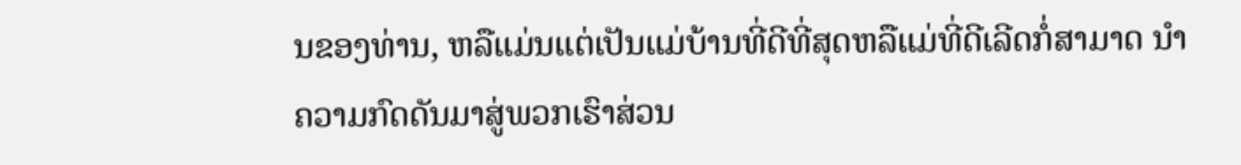ນຂອງທ່ານ, ຫລືແມ່ນແຕ່ເປັນແມ່ບ້ານທີ່ດີທີ່ສຸດຫລືແມ່ທີ່ດີເລີດກໍ່ສາມາດ ນຳ ຄວາມກົດດັນມາສູ່ພວກເຮົາສ່ວນ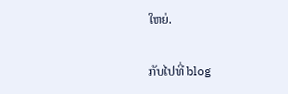ໃຫຍ່.

ກັບໄປທີ່ blog